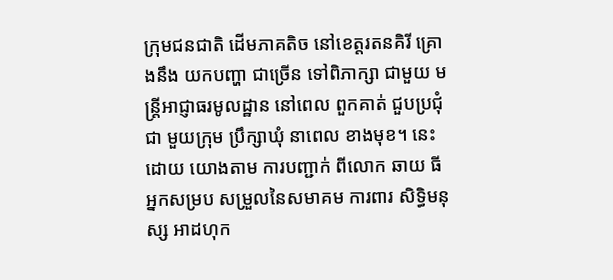ក្រុមជនជាតិ ដើមភាគតិច នៅខេត្តរតនគិរី គ្រោងនឹង យកបញ្ហា ជាច្រើន ទៅពិភាក្សា ជាមួយ មន្ត្រីអាជ្ញាធរមូលដ្ឋាន នៅពេល ពួកគាត់ ជួបប្រជុំជា មួយក្រុម ប្រឹក្សាឃុំ នាពេល ខាងមុខ។ នេះដោយ យោងតាម ការបញ្ជាក់ ពីលោក ឆាយ ធី អ្នកសម្រប សម្រួលនៃសមាគម ការពារ សិទ្ធិមនុស្ស អាដហុក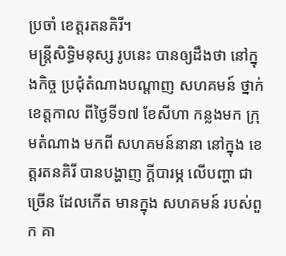ប្រចាំ ខេត្តរតនគិរី។
មន្ត្រីសិទ្ធិមនុស្ស រូបនេះ បានឲ្យដឹងថា នៅក្នុងកិច្ច ប្រជុំតំណាងបណ្ដាញ សហគមន៍ ថ្នាក់ខេត្តកាល ពីថ្ងៃទី១៧ ខែសីហា កន្លងមក ក្រុមតំណាង មកពី សហគមន៍នានា នៅក្នុង ខេត្តរតនគិរី បានបង្ហាញ ក្ដីបារម្ភ លើបញ្ហា ជាច្រើន ដែលកើត មានក្នុង សហគមន៍ របស់ពួក គា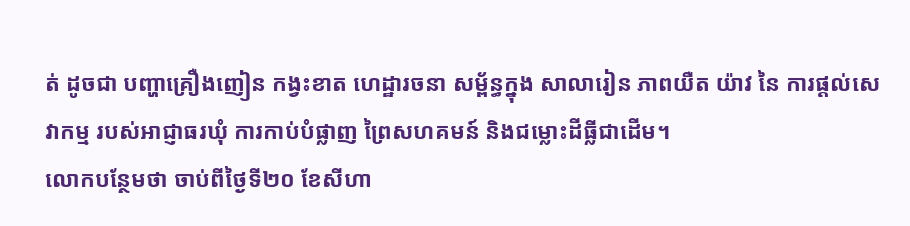ត់ ដូចជា បញ្ហាគ្រឿងញៀន កង្វះខាត ហេដ្ឋារចនា សម្ព័ន្ធក្នុង សាលារៀន ភាពយឺត យ៉ាវ នៃ ការផ្ដល់សេវាកម្ម របស់អាជ្ញាធរឃុំ ការកាប់បំផ្លាញ ព្រៃសហគមន៍ និងជម្លោះដីធ្លីជាដើម។
លោកបន្ថែមថា ចាប់ពីថ្ងៃទី២០ ខែសីហា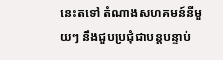នេះតទៅ តំណាងសហគមន៍នីមួយៗ នឹងជួបប្រជុំជាបន្តបន្ទាប់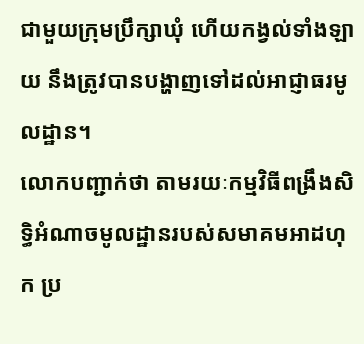ជាមួយក្រុមប្រឹក្សាឃុំ ហើយកង្វល់ទាំងឡាយ នឹងត្រូវបានបង្ហាញទៅដល់អាជ្ញាធរមូលដ្ឋាន។
លោកបញ្ជាក់ថា តាមរយៈកម្មវិធីពង្រឹងសិទ្ធិអំណាចមូលដ្ឋានរបស់សមាគមអាដហុក ប្រ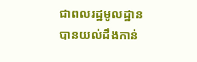ជាពលរដ្ឋមូលដ្ឋាន បានយល់ដឹងកាន់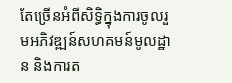តែច្រើនអំពីសិទ្ធិក្នុងការចូលរួមអភិវឌ្ឍន៍សហគមន៍មូលដ្ឋាន និងការត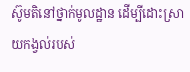ស៊ូមតិនៅថ្នាក់មូលដ្ឋាន ដើម្បីដោះស្រាយកង្វល់របស់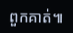ពួកគាត់៕